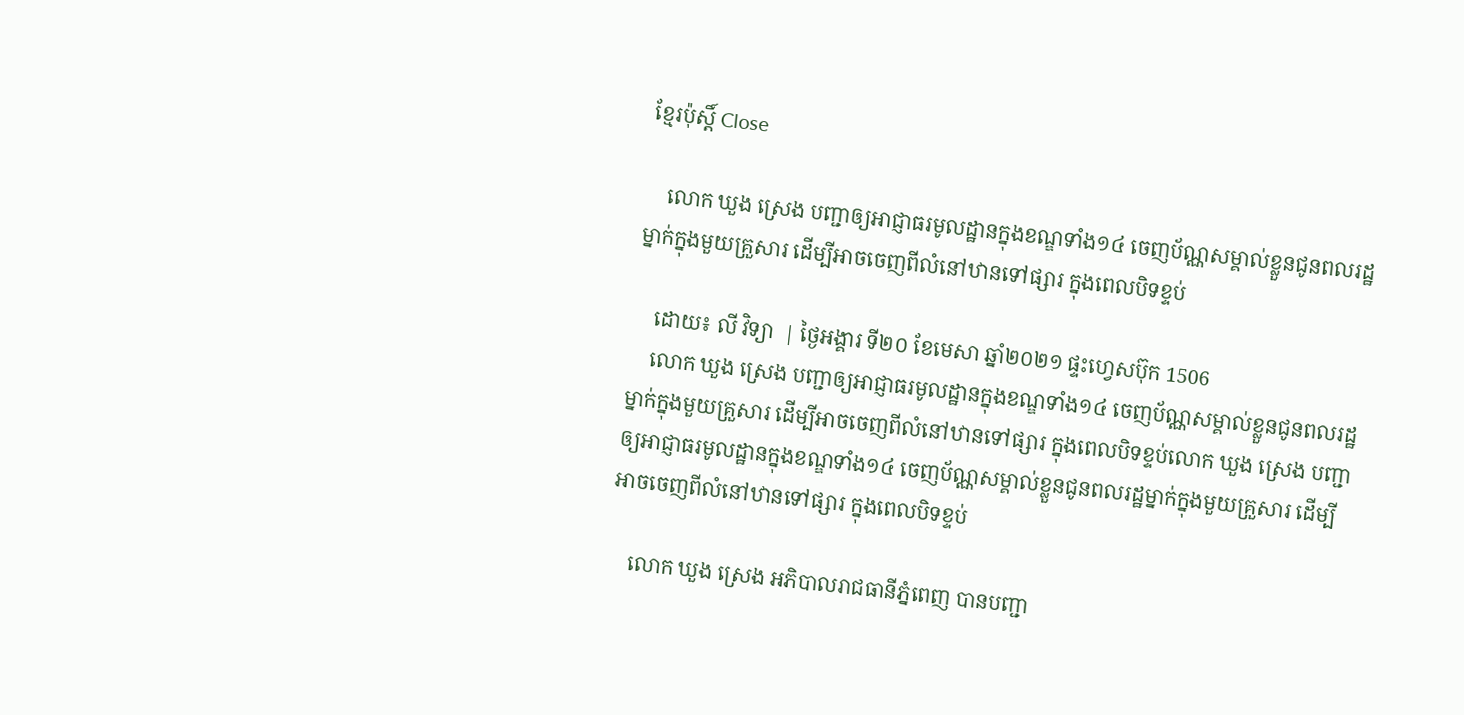ខ្មែរប៉ុស្ដិ៍ Close

    លោក ឃួង ស្រេង បញ្ជាឲ្យអាជ្ញាធរមូលដ្ឋានក្នុងខណ្ឌទាំង១៤ ចេញប័ណ្ណសម្គាល់ខ្លួនជូនពលរដ្ឋម្នាក់ក្នុងមួយគ្រួសារ ដើម្បីអាចចេញពីលំនៅឋានទៅផ្សារ ក្នុងពេលបិទខ្ទប់

    ដោយ៖ លី វិទ្យា  | ថ្ងៃអង្គារ ទី២០ ខែមេសា ឆ្នាំ២០២១ ផ្ទះហ្វេសប៊ុក 1506
    លោក ឃួង ស្រេង បញ្ជាឲ្យអាជ្ញាធរមូលដ្ឋានក្នុងខណ្ឌទាំង១៤ ចេញប័ណ្ណសម្គាល់ខ្លួនជូនពលរដ្ឋម្នាក់ក្នុងមួយគ្រួសារ ដើម្បីអាចចេញពីលំនៅឋានទៅផ្សារ ក្នុងពេលបិទខ្ទប់លោក ឃួង ស្រេង បញ្ជាឲ្យអាជ្ញាធរមូលដ្ឋានក្នុងខណ្ឌទាំង១៤ ចេញប័ណ្ណសម្គាល់ខ្លួនជូនពលរដ្ឋម្នាក់ក្នុងមួយគ្រួសារ ដើម្បីអាចចេញពីលំនៅឋានទៅផ្សារ ក្នុងពេលបិទខ្ទប់

    លោក ឃួង ស្រេង អភិបាលរាជធានីភ្នំពេញ បានបញ្ជា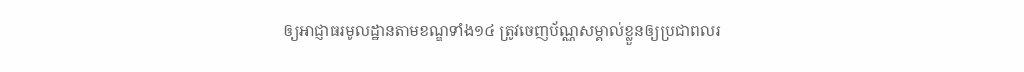ឲ្យអាជ្ញាធរមូលដ្ឋានតាមខណ្ឌទាំង១៤ ត្រូវចេញប័ណ្ណសម្គាល់ខ្លួនឲ្យប្រជាពលរ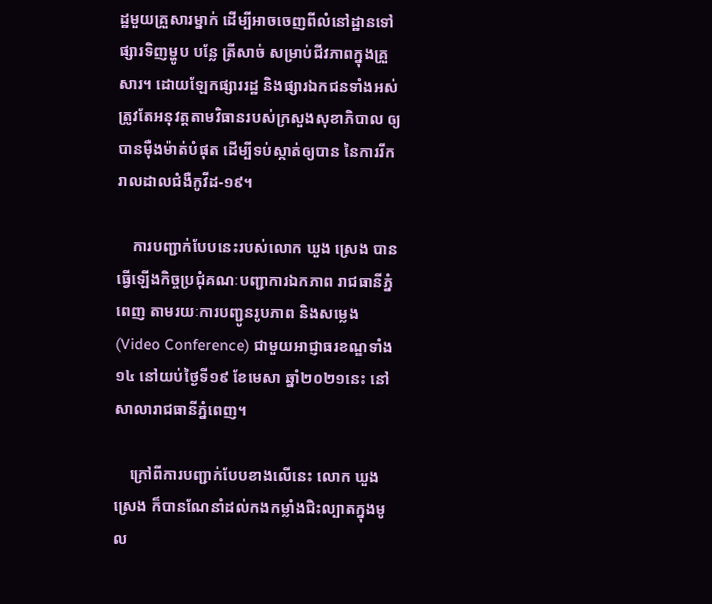ដ្ឋមួយគ្រួសារម្នាក់ ដើម្បីអាចចេញពីលំនៅដ្ឋានទៅផ្សារទិញម្ហូប បន្លែ ត្រីសាច់ សម្រាប់ជីវភាពក្នុងគ្រួសារ។ ដោយឡែកផ្សាររដ្ឋ និងផ្សារឯកជនទាំងអស់ ត្រូវតែអនុវត្តតាមវិធានរបស់ក្រសួងសុខាភិបាល ឲ្យបានម៉ឺងម៉ាត់បំផុត ដើម្បីទប់ស្កាត់ឲ្យបាន នៃការរីករាលដាលជំងឺកូវីដ-១៩។

    ការបញ្ជាក់បែបនេះរបស់លោក ឃួង ស្រេង បានធ្វើឡើងកិច្ចប្រជុំគណៈបញ្ជាការឯកភាព រាជធានីភ្នំពេញ តាមរយៈការបញ្ជូនរូបភាព និងសម្លេង (Video Conference) ជាមួយអាជ្ញាធរខណ្ឌទាំង១៤ នៅយប់ថ្ងៃទី១៩ ខែមេសា ឆ្នាំ២០២១នេះ នៅសាលារាជធានីភ្នំពេញ។

    ក្រៅពីការបញ្ជាក់បែបខាងលើនេះ លោក ឃួង ស្រេង ក៏បានណែនាំដល់កងកម្លាំងជិះល្បាតក្នុងមូល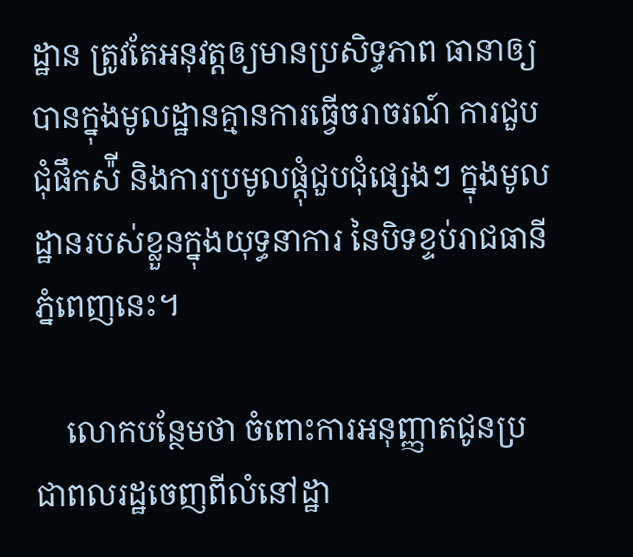ដ្ឋាន ត្រូវតែអនុវត្តឲ្យមានប្រសិទ្ធភាព ធានាឲ្យបានក្នុងមូលដ្ឋានគ្មានការធ្វើចរាចរណ៍ ការជួបជុំផឹកស៉ី និងការប្រមូលផ្ដុំជួបជុំផ្សេងៗ ក្នុងមូលដ្ឋានរបស់ខ្លួនក្នុងយុទ្ធនាការ នៃបិទខ្ទប់រាជធានីភ្នំពេញនេះ។

    លោកបន្ថែមថា ចំពោះការអនុញ្ញាតជូនប្រជាពលរដ្ឋចេញពីលំនៅដ្ឋា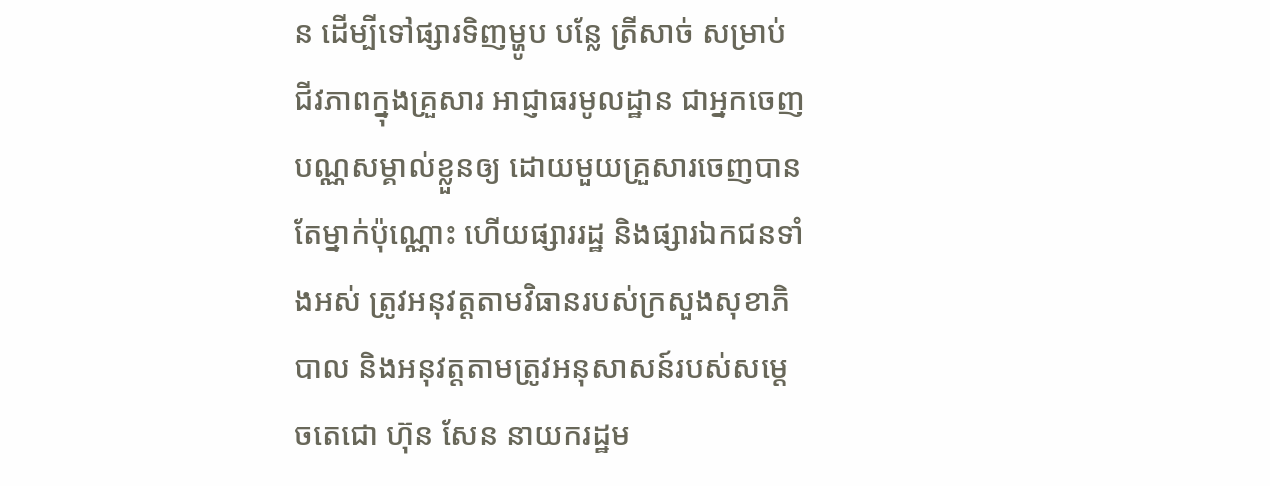ន ដើម្បីទៅផ្សារទិញម្ហូប បន្លែ ត្រីសាច់ សម្រាប់ ជីវភាពក្នុងគ្រួសារ អាជ្ញាធរមូលដ្ឋាន ជាអ្នកចេញបណ្ណសម្គាល់ខ្លួនឲ្យ ដោយមួយគ្រួសារចេញបានតែម្នាក់ប៉ុណ្ណោះ ហើយផ្សាររដ្ឋ និងផ្សារឯកជនទាំងអស់ ត្រូវអនុវត្តតាមវិធានរបស់ក្រសួងសុខាភិបាល និងអនុវត្តតាមត្រូវអនុសាសន៍របស់សម្ដេចតេជោ ហ៊ុន សែន នាយករដ្ឋម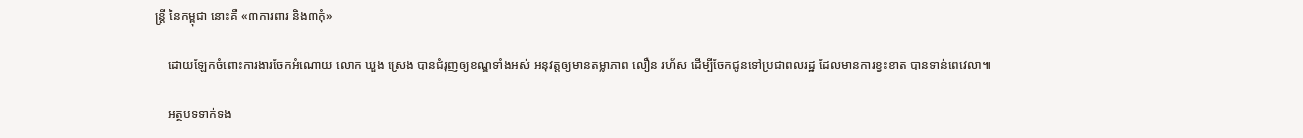ន្ត្រី នៃកម្ពុជា នោះគឺ «៣ការពារ និង៣កុំ»

    ដោយឡែកចំពោះការងារចែកអំណោយ លោក ឃួង ស្រេង បានជំរុញឲ្យខណ្ឌទាំងអស់ អនុវត្តឲ្យមានតម្លាភាព លឿន រហ័ស ដើម្បីចែកជូនទៅប្រជាពលរដ្ឋ ដែលមានការខ្វះខាត បានទាន់ពេវេលា៕

    អត្ថបទទាក់ទង